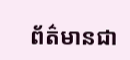ព័ត៌មានជា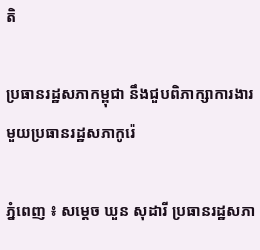តិ

ប្រធានរដ្ឋសភាកម្ពុជា នឹងជួបពិភាក្សាការងារមួយប្រធានរដ្ឋសភាកូរ៉េ

ភ្នំពេញ ៖ សម្ដេច ឃួន សុដារី ប្រធានរដ្ឋសភា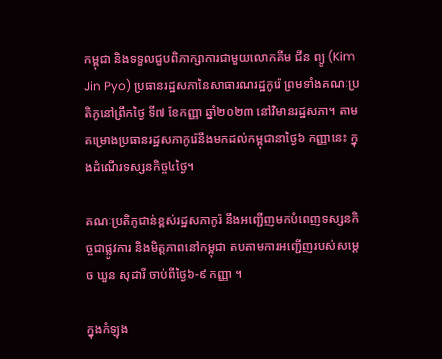កម្ពុជា និងទទួលជួបពិភាក្សាការជាមួយលោកគីម ជីន ព្យូ (Kim Jin Pyo) ប្រធានរដ្ឋសភានៃសាធារណរដ្ឋកូរ៉េ ព្រមទាំងគណៈប្រតិភូនៅព្រឹកថ្ងៃ ទី៧ ខែកញ្ញា ឆ្នាំ២០២៣ នៅវិមានរដ្ឋសភា។ តាមគម្រោងប្រធានរដ្ឋសភាកូរ៉េនឹងមកដល់កម្ពុជានាថ្ងៃ៦ កញ្ញានេះ ក្នុងដំណើរទស្សនកិច្ច៤ថ្ងៃ។

គណៈប្រតិភូជាន់ខ្ពស់រដ្ឋសភាកូរ៉ នឹងអញ្ជើញមកបំពេញទស្សនកិច្ចជាផ្លូវការ និងមិត្តភាពនៅកម្ពុជា តបតាមការអញ្ជើញរបស់សម្តេច ឃួន សុដារី ចាប់ពីថ្ងៃ៦-៩ កញ្ញា ។

ក្នុងកំឡុង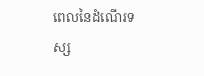ពេលនៃដំណើរទស្ស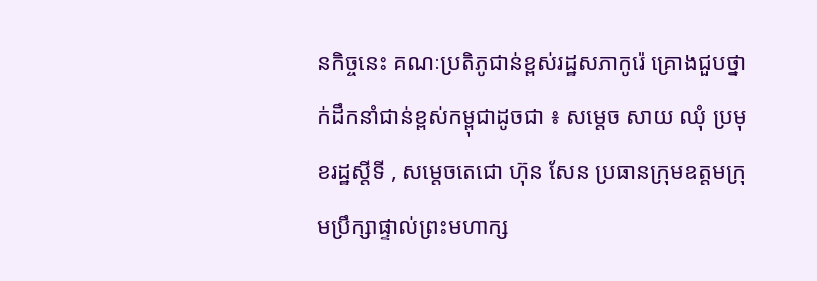នកិច្ចនេះ គណៈប្រតិភូជាន់ខ្ពស់រដ្ឋសភាកូរ៉េ គ្រោងជួបថ្នាក់ដឹកនាំជាន់ខ្ពស់កម្ពុជាដូចជា ៖ សម្តេច សាយ ឈុំ ប្រមុខរដ្ឋស្ដីទី , សម្តេចតេជោ ហ៊ុន សែន ប្រធានក្រុមឧត្តមក្រុមប្រឹក្សាផ្ទាល់ព្រះមហាក្ស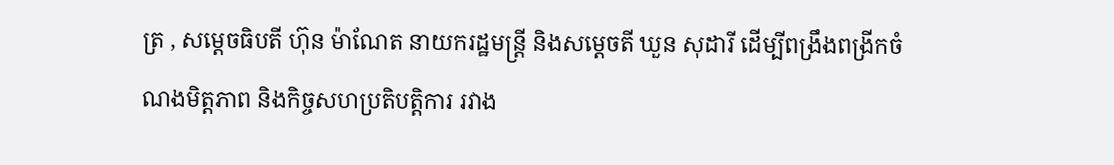ត្រ , សម្ដេចធិបតី ហ៊ុន ម៉ាណែត នាយករដ្ឋមន្ត្រី និងសម្តេចតី ឃួន សុដារី ដើម្បីពង្រឹងពង្រីកចំណងមិត្តភាព និងកិច្ចសហប្រតិបត្តិការ រវាង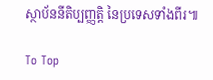ស្ថាប័ននីតិប្បញ្ញត្តិ នៃប្រទេសទាំងពីរ៕

To Top